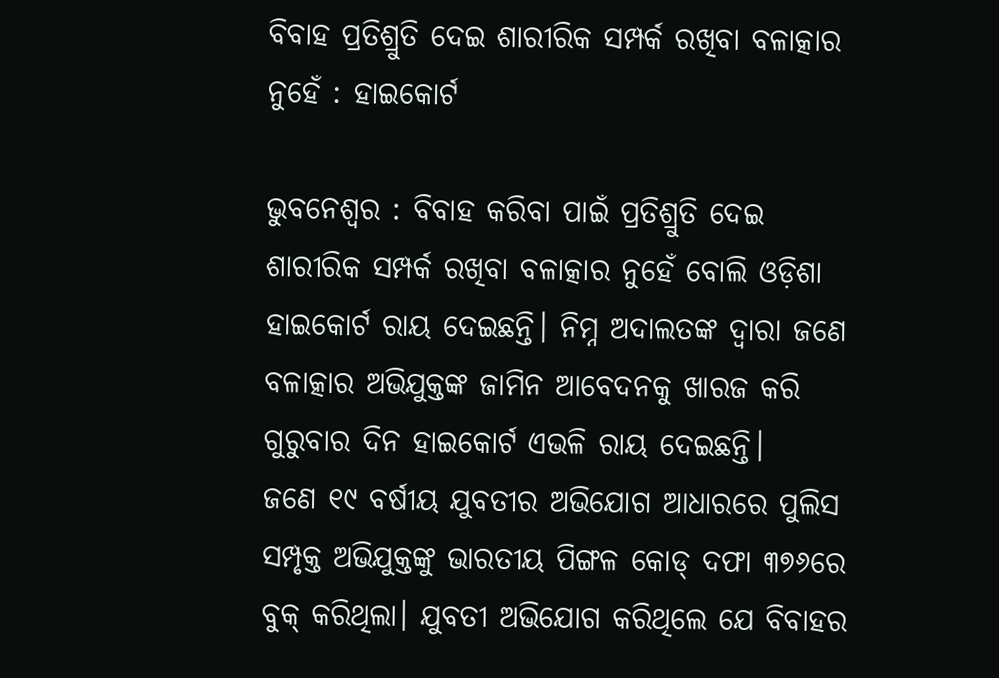ବିବାହ ପ୍ରତିଶ୍ରୁତି‌ ଦେଇ ଶାରୀରିକ ସମ୍ପର୍କ ରଖିବା ବଳାତ୍କାର ନୁହେଁ : ହାଇକୋର୍ଟ

ଭୁବନେଶ୍ବର : ବିବାହ କରିବା ପାଇଁ ପ୍ରତିଶ୍ରୁତି ଦେଇ ଶାରୀରିକ ସମ୍ପର୍କ ରଖିବା ବଳାତ୍କାର ନୁହେଁ ବୋଲି ଓଡ଼ିଶା ହାଇକୋର୍ଟ ରାୟ ଦେଇଛନ୍ତି। ନିମ୍ନ ଅଦାଲତଙ୍କ ଦ୍ବାରା ଜଣେ ବଳାତ୍କାର ଅଭିଯୁକ୍ତଙ୍କ ଜାମିନ ଆବେଦନକୁ ଖାରଜ କରି ଗୁରୁବାର ଦିନ ହାଇକୋର୍ଟ ଏଭଳି ରାୟ ଦେଇଛନ୍ତି।
ଜଣେ ୧୯ ବର୍ଷୀୟ ଯୁବତୀର ଅଭିଯୋଗ ଆଧାରରେ ପୁଲିସ ସମ୍ପୃକ୍ତ ଅଭିଯୁକ୍ତଙ୍କୁ ଭାରତୀୟ ପିଙ୍ଗଳ‌ କୋଡ୍ ଦଫା ୩୭୬ରେ ବୁକ୍ କରିଥିଲା। ଯୁବତୀ ଅଭିଯୋଗ କରିଥିଲେ ଯେ ବିବାହର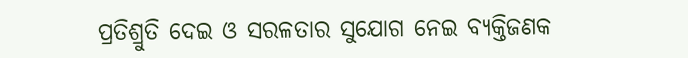ପ୍ରତିଶ୍ରୁତି ଦେଇ ଓ ସରଳତାର ସୁଯୋଗ ନେଇ ବ୍ୟକ୍ତିଜଣକ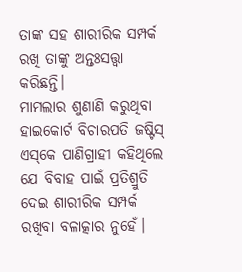ତାଙ୍କ ସହ ଶାରୀରିକ ସମ୍ପର୍କ ରଖି ତାଙ୍କୁ ଅନ୍ତଃସତ୍ତ୍ବା କରିଛନ୍ତି।
ମାମଲାର ଶୁଣାଣି କରୁଥିବା ହାଇକୋର୍ଟ ବିଚାରପତି ଜଷ୍ଟିସ୍ ଏସ୍‌କେ ପାଣିଗ୍ରାହୀ କହିଥିଲେ ଯେ ବିବାହ ପାଇଁ ପ୍ରତିଶ୍ରୁତି ଦେଇ ଶାରୀରିକ ସମ୍ପର୍କ ରଖିବା ବଳାତ୍କାର ନୁହେଁ।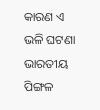କାରଣ ଏ ଭଳି ଘଟଣା ଭାରତୀୟ ପିଙ୍ଗଳ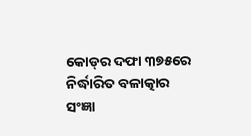କୋଡ୍‌ର ଦଫା ୩୭୫ରେ ନିର୍ଦ୍ଧାରିତ ବଳାତ୍କାର ସଂଜ୍ଞା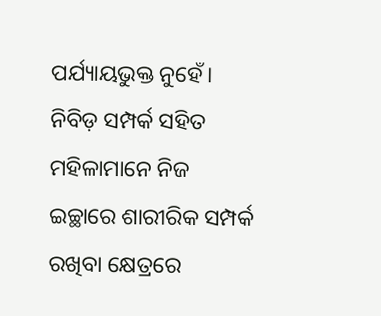ପର୍ଯ୍ୟାୟଭୁକ୍ତ ନୁହେଁ। ନିବିଡ଼ ସମ୍ପର୍କ ସହିତ ମହିଳାମାନେ ନିଜ ଇଚ୍ଛାରେ ଶାରୀରିକ ସମ୍ପର୍କ ରଖିବା କ୍ଷେତ୍ରରେ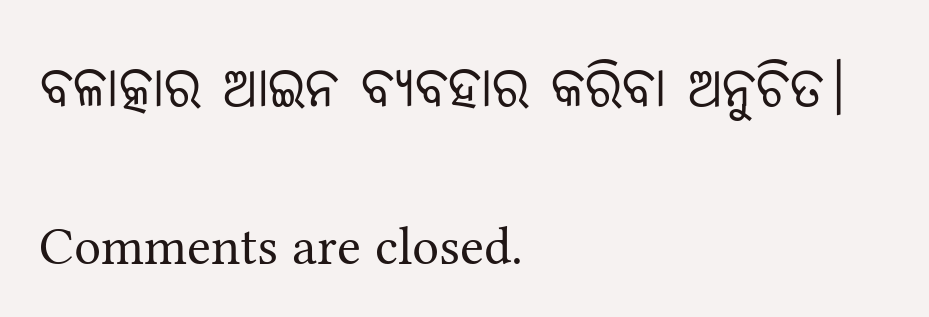ବଳାତ୍କାର ଆଇନ ବ୍ୟବହାର କରିବା ଅନୁଚିତ।

Comments are closed.